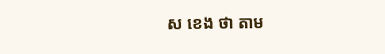ស ខេង ថា តាម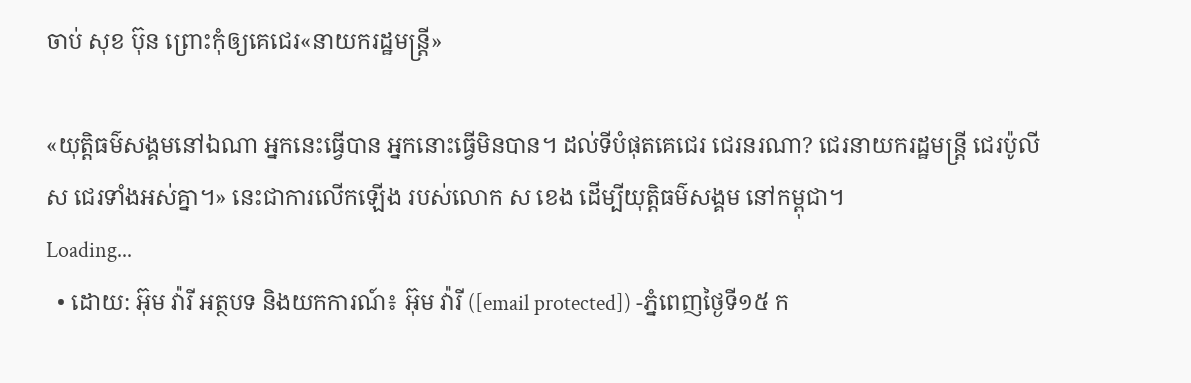ចាប់ សុខ ប៊ុន ព្រោះកុំឲ្យគេជេរ«នាយករដ្ឋមន្រ្តី»

«យុត្តិធម៌សង្គមនៅឯណា អ្នកនេះធ្វើបាន អ្នកនោះធ្វើមិនបាន។ ដល់ទីបំផុតគេជេរ ជេរនរណា? ជេរនាយករដ្ឋមន្រ្តី ជេរប៉ូលីស ជេរទាំងអស់គ្នា។» នេះជាការលើកឡើង របស់លោក ស ខេង ដើម្បីយុត្តិធម៌សង្គម នៅកម្ពុជា។
Loading...
  • ដោយ: អ៊ុម វ៉ារី អត្ថបទ និងយកការណ៍៖ អ៊ុម វ៉ារី ([email protected]) -ភ្នំពេញថ្ងៃទី១៥ ក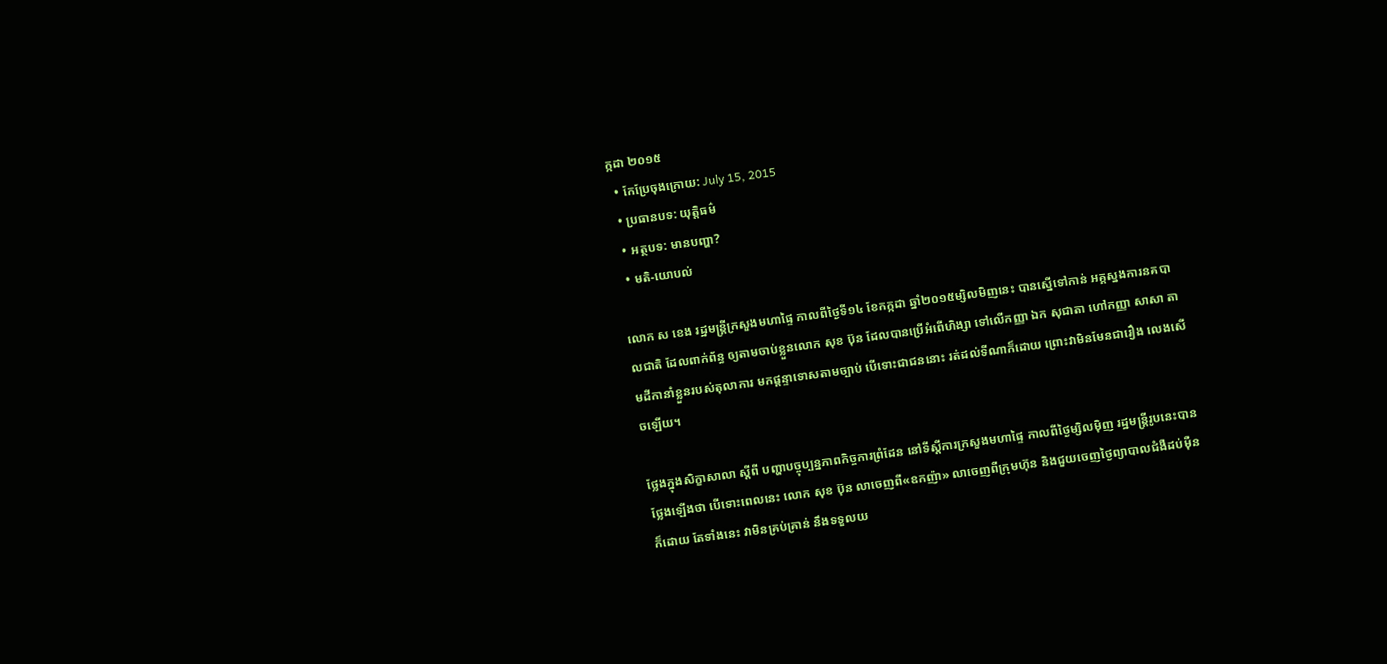ក្កដា ២០១៥
  • កែប្រែចុងក្រោយ: July 15, 2015
  • ប្រធានបទ: យុត្តិធម៌
  • អត្ថបទ: មានបញ្ហា?
  • មតិ-យោបល់

លោក ស ខេង រដ្ឋមន្ត្រីក្រសួងមហាផ្ទៃ កាលពីថ្ងៃទី១៤ ខែកក្កដា ឆ្នាំ២០១៥ម្សិលមិញនេះ បានស្នើទៅកាន់ អគ្គស្នងការនគបាលជាតិ ដែលពាក់ព័ន្ធ ឲ្យតាមចាប់ខ្លួនលោក សុខ ប៊ុន ដែលបានប្រើអំពើហិង្សា ទៅលើកញ្ញា ឯក សុជាតា ហៅកញ្ញា សាសា តាមដីកានាំខ្លួនរបស់តុលាការ មកផ្តន្ទាទោសតាមច្បាប់ បើទោះជាជននោះ រត់ដល់ទីណាក៏ដោយ ព្រោះវាមិនមែនជារឿង លេងសើចឡើយ។

ថ្លែងក្នុងសិក្ខាសាលា ស្តីពី បញ្ហាបច្ចុប្បន្នភាពកិច្ចការព្រំដែន នៅទីស្តីការក្រសួងមហាផ្ទៃ កាលពីថ្ងៃម្សិលម៉ិញ រដ្ឋមន្រ្តីរូបនេះបានថ្លែងឡើងថា បើទោះពេលនេះ លោក សុខ ប៊ុន លាចេញពី«ឧកញ៉ា» លាចេញពីក្រុមហ៊ុន និងជួយចេញថ្ងៃព្យាបាលជំងឺដប់ម៉ឺនក៏ដោយ តែទាំងនេះ វាមិនគ្រប់គ្រាន់ នឹងទទួលយ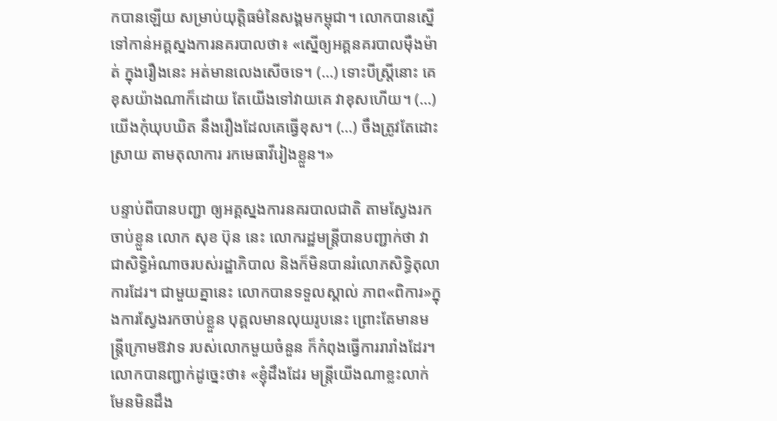កបានឡើយ សម្រាប់យុត្តិធម៌នៃសង្គមកម្ពុជា។ លោកបានស្នើ ទៅកាន់អគ្គស្នងការនគរបាលថា៖ «ស្នើឲ្យអគ្គនគរបាលម៉ឺងម៉ាត់ ក្នុងរឿងនេះ អត់មានលេងសើចទេ។ (…) ទោះបីស្រ្តីនោះ គេខុសយ៉ាងណាក៏ដោយ តែយើងទៅវាយគេ វាខុសហើយ។ (…) យើងកុំឃុបឃិត នឹងរឿងដែលគេធ្វើខុស។ (…) ចឹងត្រូវតែដោះស្រាយ តាមតុលាការ រកមេធាវីរៀងខ្លួន។»

បន្ទាប់ពីបានបញ្ជា ឲ្យអគ្គស្នងការនគរបាលជាតិ តាមស្វែងរកចាប់ខ្លួន លោក សុខ ប៊ុន នេះ លោករដ្ឋមន្រ្តីបានបញ្ជាក់ថា វាជាសិទ្ធិអំណាចរបស់រដ្ឋាភិបាល និងក៏មិនបានរំលោភសិទ្ធិតុលាការដែរ។ ជាមួយគ្នានេះ លោកបានទទួលស្គាល់ ភាព«ពិការ»ក្នុងការស្វែងរកចាប់ខ្លួន បុគ្គលមានលុយរូបនេះ ព្រោះតែមានមន្រ្តីក្រោមឱវាទ របស់លោកមួយចំនួន ក៏កំពុងធ្វើការរារាំងដែរ។ លោកបានញ្ជាក់ដូច្នេះថា៖ «ខ្ញុំដឹងដែរ មន្រ្តីយើងណាខ្លះលាក់ មែនមិនដឹង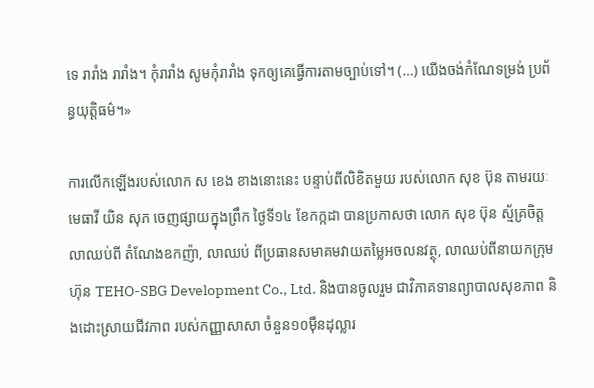ទេ រារាំង រារាំង។ កុំរារាំង សូមកុំរារាំង ទុកឲ្យគេធ្វើការតាមច្បាប់ទៅ។ (…) យើងចង់កំណែទម្រង់ ប្រព័ន្ធយុត្តិធម៌។»

ការលើកឡើងរបស់លោក ស ខេង ខាងនោះនេះ បន្ទាប់ពីលិខិតមួយ របស់លោក សុខ ប៊ុន តាមរយៈមេធាវី យិន សុភ ចេញផ្សាយក្នុងព្រឹក ថ្ងៃទី១៤ ខែកក្កដា បានប្រកាសថា លោក សុខ ប៊ុន ស្ម័គ្រចិត្តលាឈប់ពី តំណែងឧកញ៉ា, លាឈប់ ពីប្រធានសមាគមវាយតម្លៃអចលនវត្ថុ, លាឈប់ពីនាយកក្រុមហ៊ុន TEHO-SBG Development Co., Ltd. និងបានចូលរួម ជាវិភាគទានព្យាបាលសុខភាព និងដោះស្រាយជីវភាព របស់កញ្ញាសាសា ចំនួន១០ម៉ឺនដុល្លារ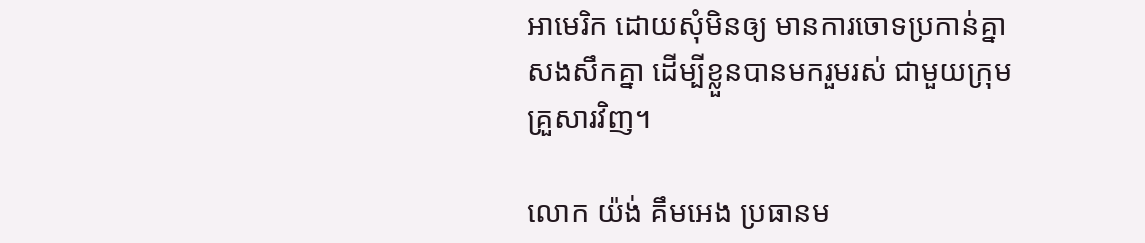អាមេរិក ដោយសុំមិនឲ្យ មានការចោទប្រកាន់គ្នា សងសឹកគ្នា ដើម្បីខ្លួនបានមករួមរស់ ជាមួយក្រុមគ្រួសារវិញ។

លោក យ៉ង់ គឹមអេង ប្រធានម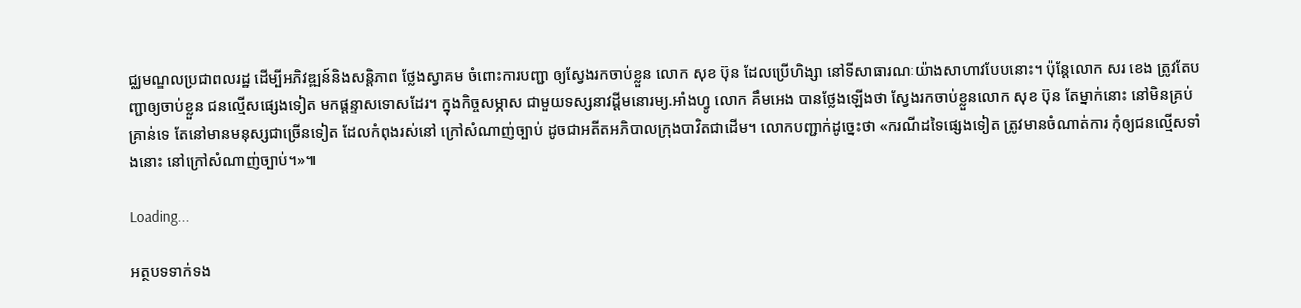ជ្ឈមណ្ឌលប្រជាពលរដ្ឋ ដើម្បីអភិវឌ្ឍន៍និងសន្តិភាព ថ្លែងស្វាគម ចំពោះការបញ្ជា ឲ្យស្វែងរកចាប់ខ្លួន លោក សុខ ប៊ុន ដែលប្រើហិង្សា នៅទីសាធារណៈយ៉ាងសាហាវបែបនោះ។ ប៉ុន្តែលោក សរ ខេង ត្រូវតែបញ្ជាឲ្យចាប់ខ្លួន ជនល្មើសផ្សេងទៀត មកផ្ដន្ទាសទោសដែរ។ ក្នុងកិច្ចសម្ភាស ជាមួយទស្សនាវដ្តីមនោរម្យ.អាំងហ្វូ លោក គឹមអេង បានថ្លែងឡើងថា ស្វែងរកចាប់ខ្លួនលោក សុខ ប៊ុន តែម្នាក់នោះ នៅមិនគ្រប់គ្រាន់ទេ តែនៅមានមនុស្សជាច្រើនទៀត ដែលកំពុងរស់នៅ ក្រៅសំណាញ់ច្បាប់ ដូចជាអតីតអភិបាលក្រុងបាវិតជាដើម។ លោកបញ្ជាក់ដូច្នេះថា «ករណីដទៃផ្សេងទៀត ត្រូវមានចំណាត់ការ កុំឲ្យជនល្មើសទាំងនោះ នៅក្រៅសំណាញ់ច្បាប់។»៕

Loading...

អត្ថបទទាក់ទង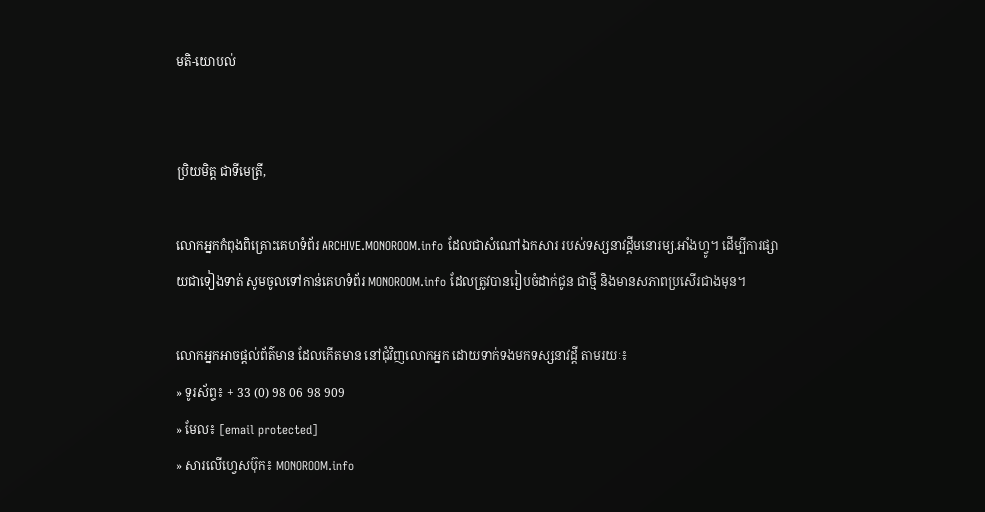មតិ-យោបល់


ប្រិយមិត្ត ជាទីមេត្រី,

លោកអ្នកកំពុងពិគ្រោះគេហទំព័រ ARCHIVE.MONOROOM.info ដែលជាសំណៅឯកសារ របស់ទស្សនាវដ្ដីមនោរម្យ.អាំងហ្វូ។ ដើម្បីការផ្សាយជាទៀងទាត់ សូមចូលទៅកាន់គេហទំព័រ MONOROOM.info ដែលត្រូវបានរៀបចំដាក់ជូន ជាថ្មី និងមានសភាពប្រសើរជាងមុន។

លោកអ្នកអាចផ្ដល់ព័ត៌មាន ដែលកើតមាន នៅជុំវិញលោកអ្នក ដោយទាក់ទងមកទស្សនាវដ្ដី តាមរយៈ៖
» ទូរស័ព្ទ៖ + 33 (0) 98 06 98 909
» មែល៖ [email protected]
» សារលើហ្វេសប៊ុក៖ MONOROOM.info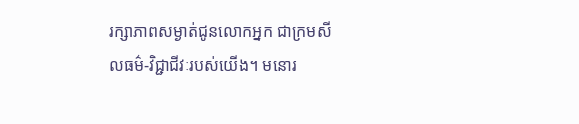រក្សាភាពសម្ងាត់ជូនលោកអ្នក ជាក្រមសីលធម៌-វិជ្ជាជីវៈរបស់យើង។ មនោរ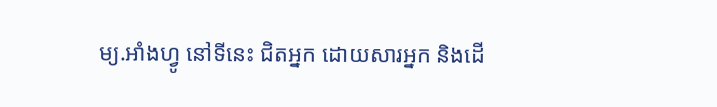ម្យ.អាំងហ្វូ នៅទីនេះ ជិតអ្នក ដោយសារអ្នក និងដើ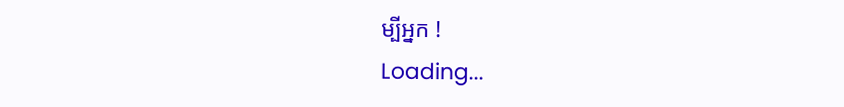ម្បីអ្នក !
Loading...